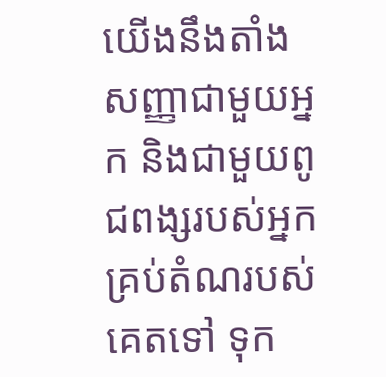យើងនឹងតាំងសញ្ញាជាមួយអ្នក និងជាមួយពូជពង្សរបស់អ្នកគ្រប់តំណរបស់គេតទៅ ទុក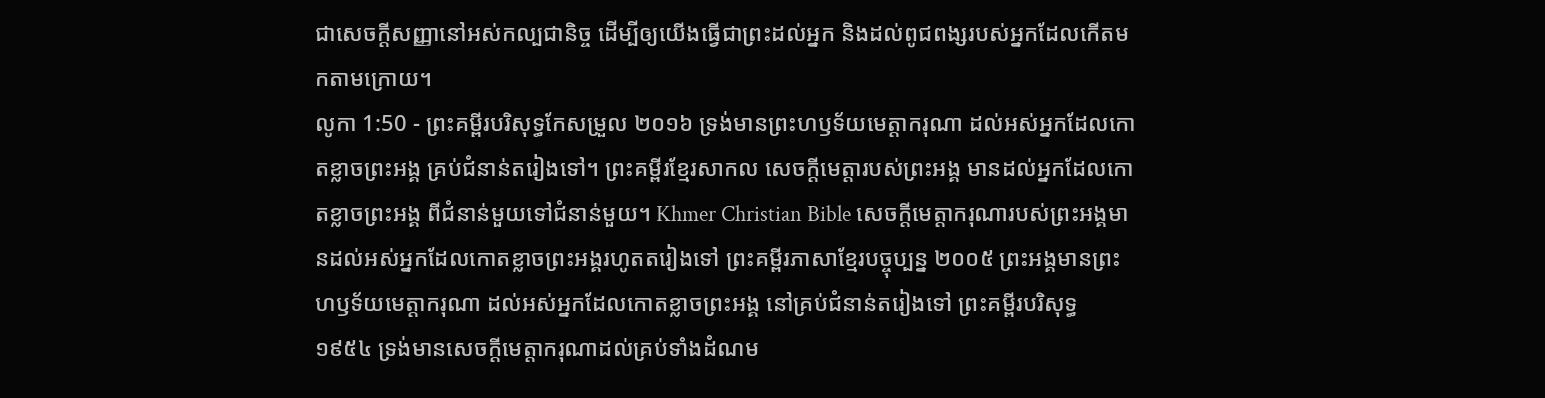ជាសេចក្ដីសញ្ញានៅអស់កល្បជានិច្ច ដើម្បីឲ្យយើងធ្វើជាព្រះដល់អ្នក និងដល់ពូជពង្សរបស់អ្នកដែលកើតមកតាមក្រោយ។
លូកា 1:50 - ព្រះគម្ពីរបរិសុទ្ធកែសម្រួល ២០១៦ ទ្រង់មានព្រះហឫទ័យមេត្តាករុណា ដល់អស់អ្នកដែលកោតខ្លាចព្រះអង្គ គ្រប់ជំនាន់តរៀងទៅ។ ព្រះគម្ពីរខ្មែរសាកល សេចក្ដីមេត្តារបស់ព្រះអង្គ មានដល់អ្នកដែលកោតខ្លាចព្រះអង្គ ពីជំនាន់មួយទៅជំនាន់មួយ។ Khmer Christian Bible សេចក្ដីមេត្ដាករុណារបស់ព្រះអង្គមានដល់អស់អ្នកដែលកោតខ្លាចព្រះអង្គរហូតតរៀងទៅ ព្រះគម្ពីរភាសាខ្មែរបច្ចុប្បន្ន ២០០៥ ព្រះអង្គមានព្រះហឫទ័យមេត្តាករុណា ដល់អស់អ្នកដែលកោតខ្លាចព្រះអង្គ នៅគ្រប់ជំនាន់តរៀងទៅ ព្រះគម្ពីរបរិសុទ្ធ ១៩៥៤ ទ្រង់មានសេចក្ដីមេត្តាករុណាដល់គ្រប់ទាំងដំណម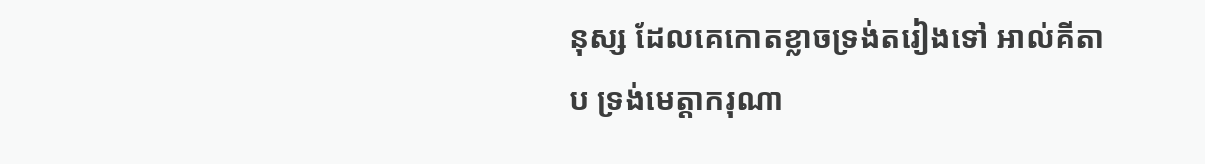នុស្ស ដែលគេកោតខ្លាចទ្រង់តរៀងទៅ អាល់គីតាប ទ្រង់មេត្ដាករុណា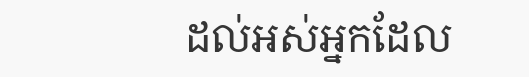ដល់អស់អ្នកដែល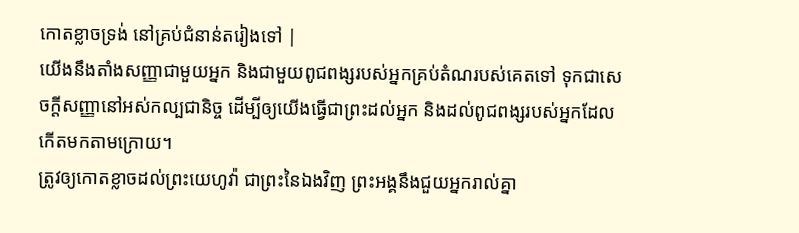កោតខ្លាចទ្រង់ នៅគ្រប់ជំនាន់តរៀងទៅ |
យើងនឹងតាំងសញ្ញាជាមួយអ្នក និងជាមួយពូជពង្សរបស់អ្នកគ្រប់តំណរបស់គេតទៅ ទុកជាសេចក្ដីសញ្ញានៅអស់កល្បជានិច្ច ដើម្បីឲ្យយើងធ្វើជាព្រះដល់អ្នក និងដល់ពូជពង្សរបស់អ្នកដែលកើតមកតាមក្រោយ។
ត្រូវឲ្យកោតខ្លាចដល់ព្រះយេហូវ៉ា ជាព្រះនៃឯងវិញ ព្រះអង្គនឹងជួយអ្នករាល់គ្នា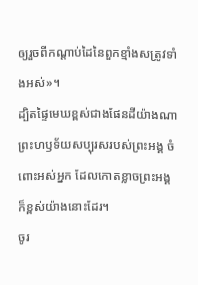ឲ្យរួចពីកណ្ដាប់ដៃនៃពួកខ្មាំងសត្រូវទាំងអស់»។
ដ្បិតផ្ទៃមេឃខ្ពស់ជាងផែនដីយ៉ាងណា ព្រះហឫទ័យសប្បុរសរបស់ព្រះអង្គ ចំពោះអស់អ្នក ដែលកោតខ្លាចព្រះអង្គ ក៏ខ្ពស់យ៉ាងនោះដែរ។
ចូរ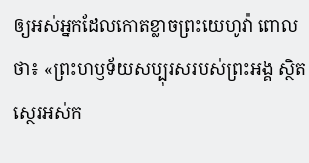ឲ្យអស់អ្នកដែលកោតខ្លាចព្រះយេហូវ៉ា ពោលថា៖ «ព្រះហឫទ័យសប្បុរសរបស់ព្រះអង្គ ស្ថិតស្ថេរអស់ក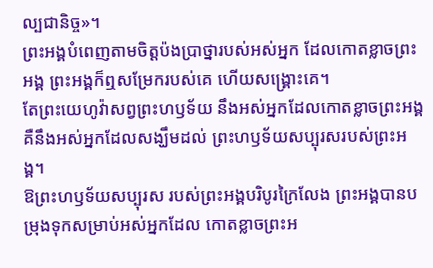ល្បជានិច្ច»។
ព្រះអង្គបំពេញតាមចិត្តប៉ងប្រាថ្នារបស់អស់អ្នក ដែលកោតខ្លាចព្រះអង្គ ព្រះអង្គក៏ឮសម្រែករបស់គេ ហើយសង្គ្រោះគេ។
តែព្រះយេហូវ៉ាសព្វព្រះហឫទ័យ នឹងអស់អ្នកដែលកោតខ្លាចព្រះអង្គ គឺនឹងអស់អ្នកដែលសង្ឃឹមដល់ ព្រះហឫទ័យសប្បុរសរបស់ព្រះអង្គ។
ឱព្រះហឫទ័យសប្បុរស របស់ព្រះអង្គបរិបូរក្រៃលែង ព្រះអង្គបានបម្រុងទុកសម្រាប់អស់អ្នកដែល កោតខ្លាចព្រះអ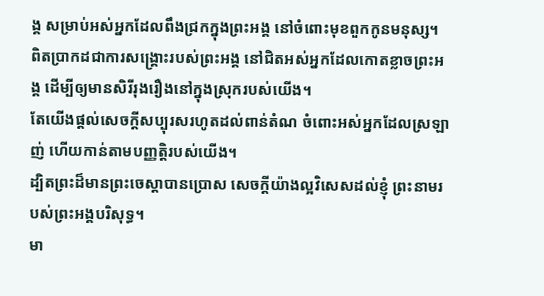ង្គ សម្រាប់អស់អ្នកដែលពឹងជ្រកក្នុងព្រះអង្គ នៅចំពោះមុខពួកកូនមនុស្ស។
ពិតប្រាកដជាការសង្គ្រោះរបស់ព្រះអង្គ នៅជិតអស់អ្នកដែលកោតខ្លាចព្រះអង្គ ដើម្បីឲ្យមានសិរីរុងរឿងនៅក្នុងស្រុករបស់យើង។
តែយើងផ្តល់សេចក្ដីសប្បុរសរហូតដល់ពាន់តំណ ចំពោះអស់អ្នកដែលស្រឡាញ់ ហើយកាន់តាមបញ្ញត្តិរបស់យើង។
ដ្បិតព្រះដ៏មានព្រះចេស្តាបានប្រោស សេចក្តីយ៉ាងល្អវិសេសដល់ខ្ញុំ ព្រះនាមរបស់ព្រះអង្គបរិសុទ្ធ។
មា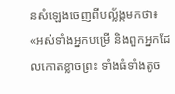នសំឡេងចេញពីបល្ល័ង្កមកថា៖ «អស់ទាំងអ្នកបម្រើ និងពួកអ្នកដែលកោតខ្លាចព្រះ ទាំងធំទាំងតូច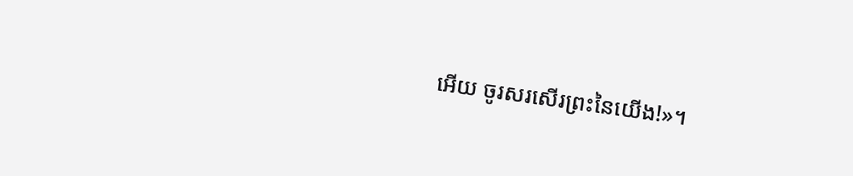អើយ ចូរសរសើរព្រះនៃយើង!»។